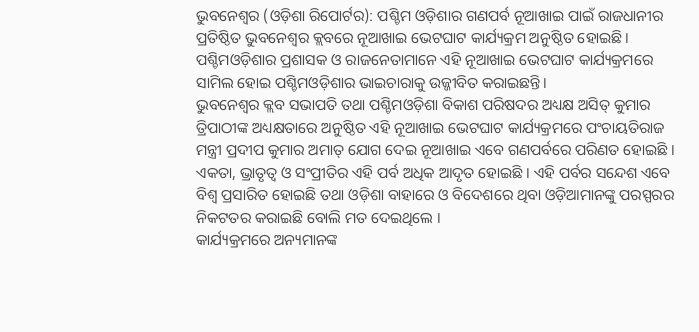ଭୁବନେଶ୍ୱର (ଓଡ଼ିଶା ରିପୋର୍ଟର): ପଶ୍ଚିମ ଓଡ଼ିଶାର ଗଣପର୍ବ ନୂଆଖାଇ ପାଇଁ ରାଜଧାନୀର ପ୍ରତିଷ୍ଠିତ ଭୁବନେଶ୍ୱର କ୍ଲବରେ ନୂଆଖାଇ ଭେଟଘାଟ କାର୍ଯ୍ୟକ୍ରମ ଅନୁଷ୍ଠିତ ହୋଇଛି। ପଶ୍ଚିମଓଡ଼ିଶାର ପ୍ରଶାସକ ଓ ରାଜନେତାମାନେ ଏହି ନୂଆଖାଇ ଭେଟଘାଟ କାର୍ଯ୍ୟକ୍ରମରେ ସାମିଲ ହୋଇ ପଶ୍ଚିମଓଡ଼ିଶାର ଭାଇଚାରାକୁ ଉଜ୍ଜୀବିତ କରାଇଛନ୍ତି।
ଭୁବନେଶ୍ୱର କ୍ଲବ ସଭାପତି ତଥା ପଶ୍ଚିମଓଡ଼ିଶା ବିକାଶ ପରିଷଦର ଅଧ୍ୟକ୍ଷ ଅସିତ୍ କୁମାର ତ୍ରିପାଠୀଙ୍କ ଅଧ୍ୟକ୍ଷତାରେ ଅନୁଷ୍ଠିତ ଏହି ନୂଆଖାଇ ଭେଟଘାଟ କାର୍ଯ୍ୟକ୍ରମରେ ପଂଚାୟତିରାଜ ମନ୍ତ୍ରୀ ପ୍ରଦୀପ କୁମାର ଅମାତ୍ ଯୋଗ ଦେଇ ନୂଆଖାଇ ଏବେ ଗଣପର୍ବରେ ପରିଣତ ହୋଇଛି । ଏକତା, ଭ୍ରାତୃତ୍ୱ ଓ ସଂପ୍ରୀତିର ଏହି ପର୍ବ ଅଧିକ ଆଦୃତ ହୋଇଛି । ଏହି ପର୍ବର ସନ୍ଦେଶ ଏବେ ବିଶ୍ୱ ପ୍ରସାରିତ ହୋଇଛି ତଥା ଓଡ଼ିଶା ବାହାରେ ଓ ବିଦେଶରେ ଥିବା ଓଡ଼ିଆମାନଙ୍କୁ ପରସ୍ପରର ନିକଟତର କରାଇଛି ବୋଲି ମତ ଦେଇଥିଲେ ।
କାର୍ଯ୍ୟକ୍ରମରେ ଅନ୍ୟମାନଙ୍କ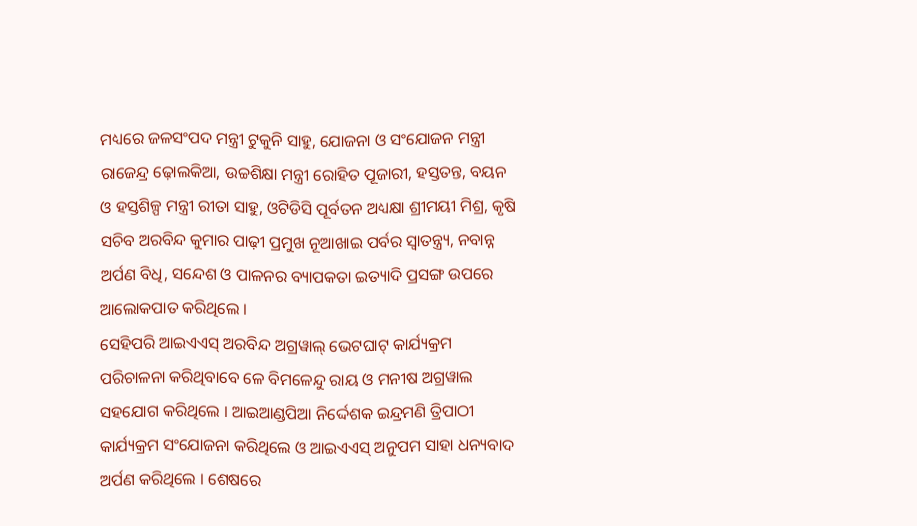ମଧ୍ୟରେ ଜଳସଂପଦ ମନ୍ତ୍ରୀ ଟୁକୁନି ସାହୁ, ଯୋଜନା ଓ ସଂଯୋଜନ ମନ୍ତ୍ରୀ ରାଜେନ୍ଦ୍ର ଢ଼ୋଲକିଆ, ଉଚ୍ଚଶିକ୍ଷା ମନ୍ତ୍ରୀ ରୋହିତ ପୂଜାରୀ, ହସ୍ତତନ୍ତ, ବୟନ ଓ ହସ୍ତଶିଳ୍ପ ମନ୍ତ୍ରୀ ରୀତା ସାହୁ, ଓଟିଡିସି ପୂର୍ବତନ ଅଧ୍ୟକ୍ଷା ଶ୍ରୀମୟୀ ମିଶ୍ର, କୃଷି ସଚିବ ଅରବିନ୍ଦ କୁମାର ପାଢ଼ୀ ପ୍ରମୁଖ ନୂଆଖାଇ ପର୍ବର ସ୍ୱାତନ୍ତ୍ର୍ୟ, ନବାନ୍ନ ଅର୍ପଣ ବିଧି, ସନ୍ଦେଶ ଓ ପାଳନର ବ୍ୟାପକତା ଇତ୍ୟାଦି ପ୍ରସଙ୍ଗ ଉପରେ ଆଲୋକପାତ କରିଥିଲେ ।
ସେହିପରି ଆଇଏଏସ୍ ଅରବିନ୍ଦ ଅଗ୍ରୱାଲ୍ ଭେଟଘାଟ୍ କାର୍ଯ୍ୟକ୍ରମ ପରିଚାଳନା କରିଥିବାବେ ଳେ ବିମଳେନ୍ଦୁ ରାୟ ଓ ମନୀଷ ଅଗ୍ରୱାଲ ସହଯୋଗ କରିଥିଲେ । ଆଇଆଣ୍ଡପିଆ ନିର୍ଦ୍ଦେଶକ ଇନ୍ଦ୍ରମଣି ତ୍ରିପାଠୀ କାର୍ଯ୍ୟକ୍ରମ ସଂଯୋଜନା କରିଥିଲେ ଓ ଆଇଏଏସ୍ ଅନୁପମ ସାହା ଧନ୍ୟବାଦ ଅର୍ପଣ କରିଥିଲେ । ଶେଷରେ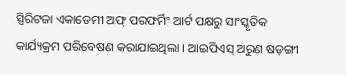ସ୍ପିରିଟଜା ଏକାଡେମୀ ଅଫ୍ ପରଫର୍ମିଂ ଆର୍ଟ ପକ୍ଷରୁ ସାଂସ୍କୃତିକ କାର୍ଯ୍ୟକ୍ରମ ପରିବେଷଣ କରାଯାଇଥିଲା । ଆଇପିଏସ୍ ଅରୁଣ ଷଡ଼ଙ୍ଗୀ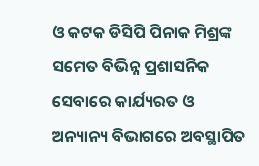ଓ କଟକ ଡିସିପି ପିନାକ ମିଶ୍ରଙ୍କ ସମେତ ବିଭିନ୍ନ ପ୍ରଶାସନିକ ସେବାରେ କାର୍ଯ୍ୟରତ ଓ ଅନ୍ୟାନ୍ୟ ବିଭାଗରେ ଅବସ୍ଥାପିତ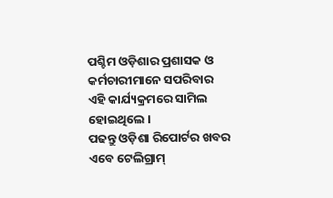ପଶ୍ଚିମ ଓଡ଼ିଶାର ପ୍ରଶାସକ ଓ କର୍ମଚାରୀମାନେ ସପରିବାର ଏହି କାର୍ଯ୍ୟକ୍ରମରେ ସାମିଲ ହୋଇଥିଲେ ।
ପଢନ୍ତୁ ଓଡ଼ିଶା ରିପୋର୍ଟର ଖବର ଏବେ ଟେଲିଗ୍ରାମ୍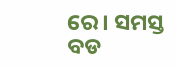ରେ। ସମସ୍ତ ବଡ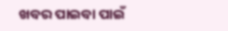ଖବର ପାଇବା ପାଇଁ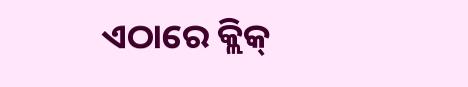ଏଠାରେ କ୍ଲିକ୍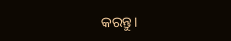କରନ୍ତୁ।